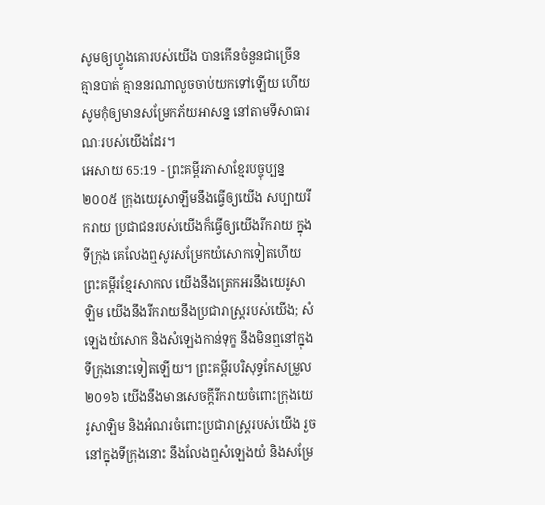សូមឲ្យហ្វូងគោរបស់យើង បានកើនចំនួនជាច្រើន គ្មានបាត់ គ្មាននរណាលួចចាប់យកទៅឡើយ ហើយសូមកុំឲ្យមានសម្រែកភ័យអាសន្ន នៅតាមទីសាធារណៈរបស់យើងដែរ។
អេសាយ 65:19 - ព្រះគម្ពីរភាសាខ្មែរបច្ចុប្បន្ន ២០០៥ ក្រុងយេរូសាឡឹមនឹងធ្វើឲ្យយើង សប្បាយរីករាយ ប្រជាជនរបស់យើងក៏ធ្វើឲ្យយើងរីករាយ ក្នុងទីក្រុង គេលែងឮសូរសម្រែកយំសោកទៀតហើយ ព្រះគម្ពីរខ្មែរសាកល យើងនឹងត្រេកអរនឹងយេរូសាឡិម យើងនឹងរីករាយនឹងប្រជារាស្ត្ររបស់យើង; សំឡេងយំសោក និងសំឡេងកាន់ទុក្ខ នឹងមិនឮនៅក្នុងទីក្រុងនោះទៀតឡើយ។ ព្រះគម្ពីរបរិសុទ្ធកែសម្រួល ២០១៦ យើងនឹងមានសេចក្ដីរីករាយចំពោះក្រុងយេរូសាឡិម និងអំណរចំពោះប្រជារាស្ត្ររបស់យើង រួចនៅក្នុងទីក្រុងនោះ នឹងលែងឮសំឡេងយំ និងសម្រែ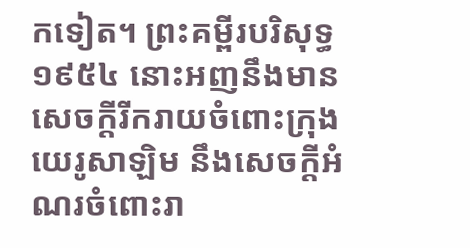កទៀត។ ព្រះគម្ពីរបរិសុទ្ធ ១៩៥៤ នោះអញនឹងមានសេចក្ដីរីករាយចំពោះក្រុងយេរូសាឡិម នឹងសេចក្ដីអំណរចំពោះរា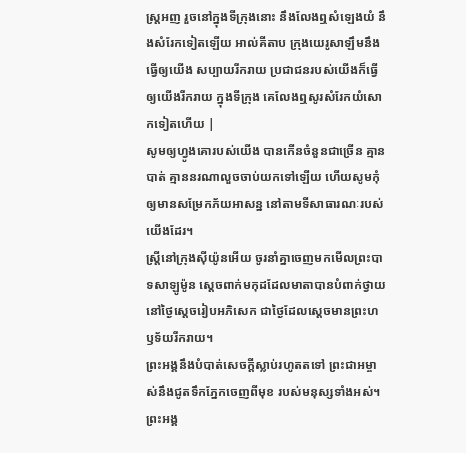ស្ត្រអញ រួចនៅក្នុងទីក្រុងនោះ នឹងលែងឮសំឡេងយំ នឹងសំរែកទៀតឡើយ អាល់គីតាប ក្រុងយេរូសាឡឹមនឹងធ្វើឲ្យយើង សប្បាយរីករាយ ប្រជាជនរបស់យើងក៏ធ្វើឲ្យយើងរីករាយ ក្នុងទីក្រុង គេលែងឮសូរសំរែកយំសោកទៀតហើយ |
សូមឲ្យហ្វូងគោរបស់យើង បានកើនចំនួនជាច្រើន គ្មានបាត់ គ្មាននរណាលួចចាប់យកទៅឡើយ ហើយសូមកុំឲ្យមានសម្រែកភ័យអាសន្ន នៅតាមទីសាធារណៈរបស់យើងដែរ។
ស្ត្រីនៅក្រុងស៊ីយ៉ូនអើយ ចូរនាំគ្នាចេញមកមើលព្រះបាទសាឡូម៉ូន ស្ដេចពាក់មកុដដែលមាតាបានបំពាក់ថ្វាយ នៅថ្ងៃស្ដេចរៀបអភិសេក ជាថ្ងៃដែលស្ដេចមានព្រះហឫទ័យរីករាយ។
ព្រះអង្គនឹងបំបាត់សេចក្ដីស្លាប់រហូតតទៅ ព្រះជាអម្ចាស់នឹងជូតទឹកភ្នែកចេញពីមុខ របស់មនុស្សទាំងអស់។ ព្រះអង្គ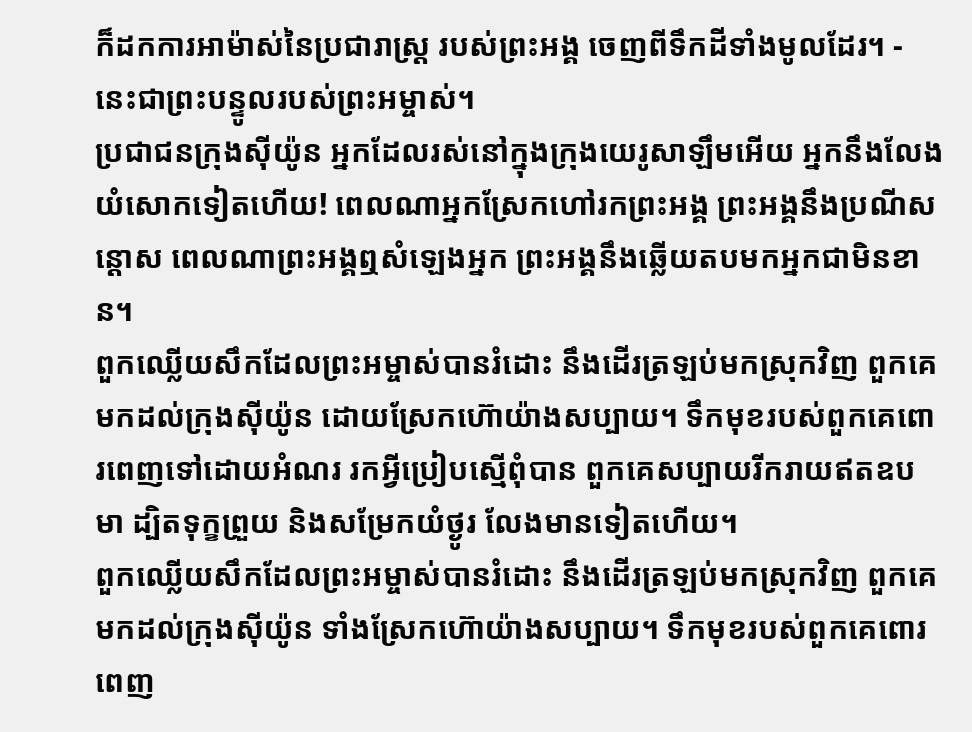ក៏ដកការអាម៉ាស់នៃប្រជារាស្ត្រ របស់ព្រះអង្គ ចេញពីទឹកដីទាំងមូលដែរ។ - នេះជាព្រះបន្ទូលរបស់ព្រះអម្ចាស់។
ប្រជាជនក្រុងស៊ីយ៉ូន អ្នកដែលរស់នៅក្នុងក្រុងយេរូសាឡឹមអើយ អ្នកនឹងលែងយំសោកទៀតហើយ! ពេលណាអ្នកស្រែកហៅរកព្រះអង្គ ព្រះអង្គនឹងប្រណីសន្ដោស ពេលណាព្រះអង្គឮសំឡេងអ្នក ព្រះអង្គនឹងឆ្លើយតបមកអ្នកជាមិនខាន។
ពួកឈ្លើយសឹកដែលព្រះអម្ចាស់បានរំដោះ នឹងដើរត្រឡប់មកស្រុកវិញ ពួកគេមកដល់ក្រុងស៊ីយ៉ូន ដោយស្រែកហ៊ោយ៉ាងសប្បាយ។ ទឹកមុខរបស់ពួកគេពោរពេញទៅដោយអំណរ រកអ្វីប្រៀបស្មើពុំបាន ពួកគេសប្បាយរីករាយឥតឧបមា ដ្បិតទុក្ខព្រួយ និងសម្រែកយំថ្ងូរ លែងមានទៀតហើយ។
ពួកឈ្លើយសឹកដែលព្រះអម្ចាស់បានរំដោះ នឹងដើរត្រឡប់មកស្រុកវិញ ពួកគេមកដល់ក្រុងស៊ីយ៉ូន ទាំងស្រែកហ៊ោយ៉ាងសប្បាយ។ ទឹកមុខរបស់ពួកគេពោរពេញ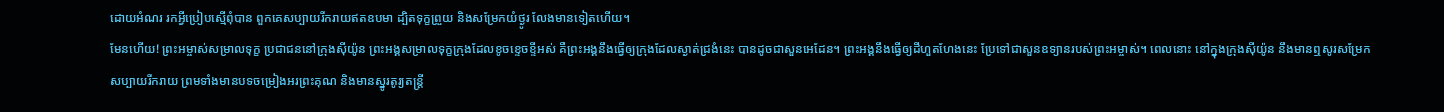ដោយអំណរ រកអ្វីប្រៀបស្មើពុំបាន ពួកគេសប្បាយរីករាយឥតឧបមា ដ្បិតទុក្ខព្រួយ និងសម្រែកយំថ្ងូរ លែងមានទៀតហើយ។
មែនហើយ! ព្រះអម្ចាស់សម្រាលទុក្ខ ប្រជាជននៅក្រុងស៊ីយ៉ូន ព្រះអង្គសម្រាលទុក្ខក្រុងដែលខូចខ្ទេចខ្ទីអស់ គឺព្រះអង្គនឹងធ្វើឲ្យក្រុងដែលស្ងាត់ជ្រងំនេះ បានដូចជាសួនអេដែន។ ព្រះអង្គនឹងធ្វើឲ្យដីហួតហែងនេះ ប្រែទៅជាសួនឧទ្យានរបស់ព្រះអម្ចាស់។ ពេលនោះ នៅក្នុងក្រុងស៊ីយ៉ូន នឹងមានឮសូរសម្រែកសប្បាយរីករាយ ព្រមទាំងមានបទចម្រៀងអរព្រះគុណ និងមានស្នូរតូរ្យតន្ត្រី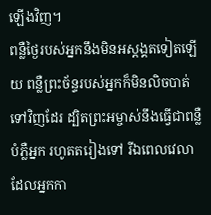ឡើងវិញ។
ពន្លឺថ្ងៃរបស់អ្នកនឹងមិនអស្ដង្គតទៀតឡើយ ពន្លឺព្រះច័ន្ទរបស់អ្នកក៏មិនលិចបាត់ទៅវិញដែរ ដ្បិតព្រះអម្ចាស់នឹងធ្វើជាពន្លឺបំភ្លឺអ្នក រហូតតរៀងទៅ រីឯពេលវេលាដែលអ្នកកា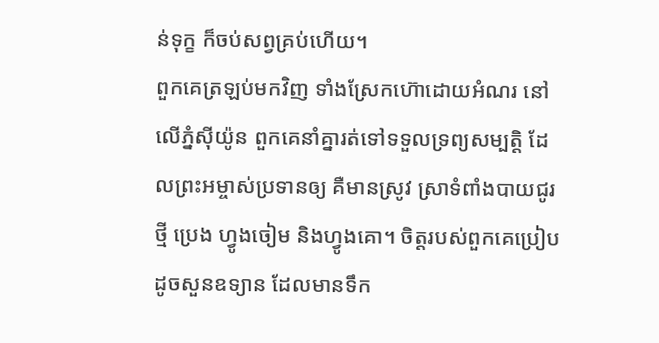ន់ទុក្ខ ក៏ចប់សព្វគ្រប់ហើយ។
ពួកគេត្រឡប់មកវិញ ទាំងស្រែកហ៊ោដោយអំណរ នៅលើភ្នំស៊ីយ៉ូន ពួកគេនាំគ្នារត់ទៅទទួលទ្រព្យសម្បត្តិ ដែលព្រះអម្ចាស់ប្រទានឲ្យ គឺមានស្រូវ ស្រាទំពាំងបាយជូរថ្មី ប្រេង ហ្វូងចៀម និងហ្វូងគោ។ ចិត្តរបស់ពួកគេប្រៀបដូចសួនឧទ្យាន ដែលមានទឹក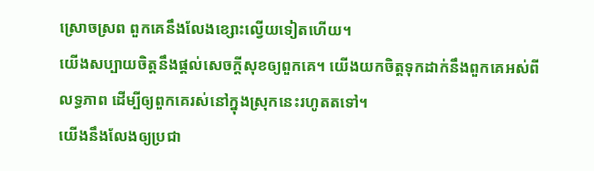ស្រោចស្រព ពួកគេនឹងលែងខ្សោះល្វើយទៀតហើយ។
យើងសប្បាយចិត្តនឹងផ្ដល់សេចក្ដីសុខឲ្យពួកគេ។ យើងយកចិត្តទុកដាក់នឹងពួកគេអស់ពីលទ្ធភាព ដើម្បីឲ្យពួកគេរស់នៅក្នុងស្រុកនេះរហូតតទៅ។
យើងនឹងលែងឲ្យប្រជា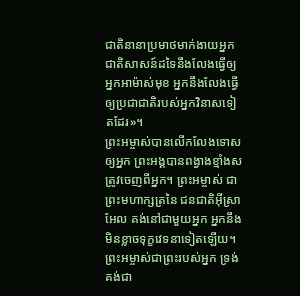ជាតិនានាប្រមាថមាក់ងាយអ្នក ជាតិសាសន៍ដទៃនឹងលែងធ្វើឲ្យអ្នកអាម៉ាស់មុខ អ្នកនឹងលែងធ្វើឲ្យប្រជាជាតិរបស់អ្នកវិនាសទៀតដែរ»។
ព្រះអម្ចាស់បានលើកលែងទោសឲ្យអ្នក ព្រះអង្គបានពង្វាងខ្មាំងសត្រូវចេញពីអ្នក។ ព្រះអម្ចាស់ ជាព្រះមហាក្សត្រនៃ ជនជាតិអ៊ីស្រាអែល គង់នៅជាមួយអ្នក អ្នកនឹងមិនខ្លាចទុក្ខវេទនាទៀតឡើយ។
ព្រះអម្ចាស់ជាព្រះរបស់អ្នក ទ្រង់គង់ជា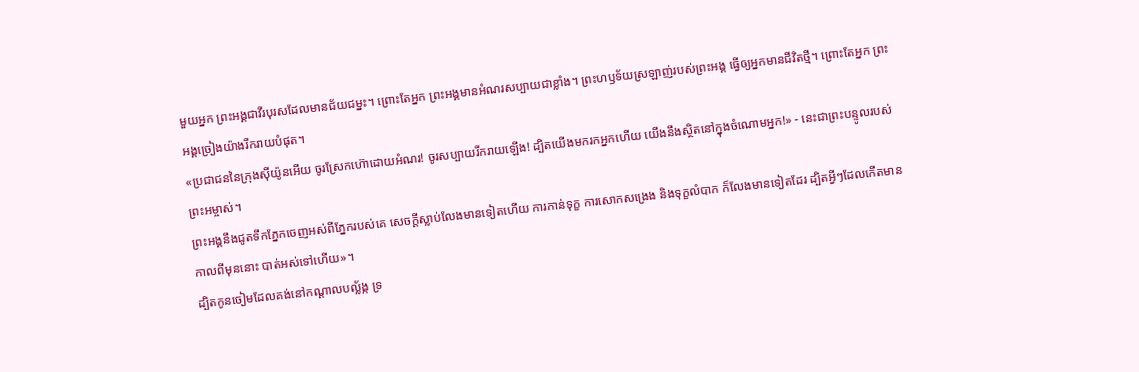មួយអ្នក ព្រះអង្គជាវីរបុរសដែលមានជ័យជម្នះ។ ព្រោះតែអ្នក ព្រះអង្គមានអំណរសប្បាយជាខ្លាំង។ ព្រះហឫទ័យស្រឡាញ់របស់ព្រះអង្គ ធ្វើឲ្យអ្នកមានជីវិតថ្មី។ ព្រោះតែអ្នក ព្រះអង្គច្រៀងយ៉ាងរីករាយបំផុត។
«ប្រជាជននៃក្រុងស៊ីយ៉ូនអើយ ចូរស្រែកហ៊ោដោយអំណរ! ចូរសប្បាយរីករាយឡើង! ដ្បិតយើងមករកអ្នកហើយ យើងនឹងស្ថិតនៅក្នុងចំណោមអ្នក!» - នេះជាព្រះបន្ទូលរបស់ព្រះអម្ចាស់។
ព្រះអង្គនឹងជូតទឹកភ្នែកចេញអស់ពីភ្នែករបស់គេ សេចក្ដីស្លាប់លែងមានទៀតហើយ ការកាន់ទុក្ខ ការសោកសង្រេង និងទុក្ខលំបាក ក៏លែងមានទៀតដែរ ដ្បិតអ្វីៗដែលកើតមានកាលពីមុននោះ បាត់អស់ទៅហើយ»។
ដ្បិតកូនចៀមដែលគង់នៅកណ្ដាលបល្ល័ង្ក ទ្រ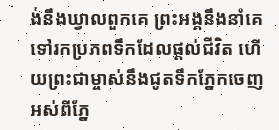ង់នឹងឃ្វាលពួកគេ ព្រះអង្គនឹងនាំគេទៅរកប្រភពទឹកដែលផ្ដល់ជីវិត ហើយព្រះជាម្ចាស់នឹងជូតទឹកភ្នែកចេញអស់ពីភ្នែ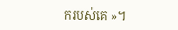ករបស់គេ »។